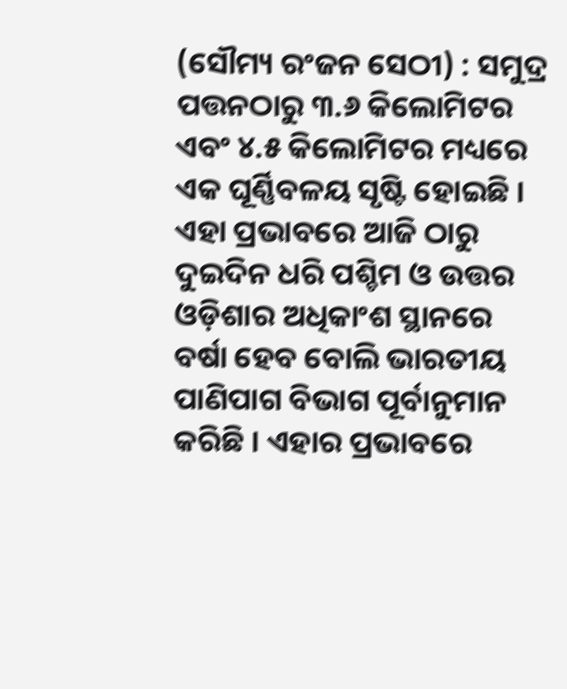(ସୌମ୍ୟ ରଂଜନ ସେଠୀ) : ସମୁଦ୍ର ପତ୍ତନଠାରୁ ୩.୬ କିଲୋମିଟର ଏବଂ ୪.୫ କିଲୋମିଟର ମଧ୍ୟରେ ଏକ ଘୂର୍ଣ୍ଣିବଳୟ ସୃଷ୍ଟି ହୋଇଛି । ଏହା ପ୍ରଭାବରେ ଆଜି ଠାରୁ ଦୁଇଦିନ ଧରି ପଶ୍ଚିମ ଓ ଉତ୍ତର ଓଡ଼ିଶାର ଅଧିକାଂଶ ସ୍ଥାନରେ ବର୍ଷା ହେବ ବୋଲି ଭାରତୀୟ ପାଣିପାଗ ବିଭାଗ ପୂର୍ବାନୁମାନ କରିଛି । ଏହାର ପ୍ରଭାବରେ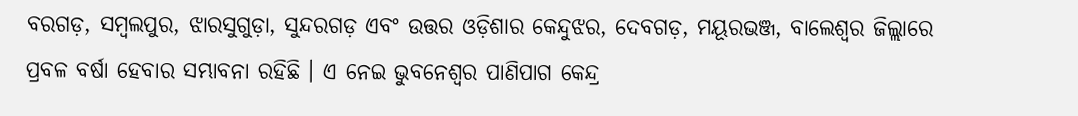ବରଗଡ଼, ସମ୍ବଲପୁର, ଝାରସୁଗୁଡ଼ା, ସୁନ୍ଦରଗଡ଼ ଏବଂ ଉତ୍ତର ଓଡ଼ିଶାର କେନ୍ଦୁଝର, ଦେବଗଡ଼, ମୟୂରଭଞ୍ଜ, ବାଲେଶ୍ୱର ଜିଲ୍ଲାରେ ପ୍ରବଳ ବର୍ଷା ହେବାର ସମ୍ଭାବନା ରହିଛି । ଏ ନେଇ ଭୁବନେଶ୍ୱର ପାଣିପାଗ କେନ୍ଦ୍ର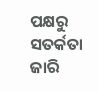ପକ୍ଷରୁ ସତର୍କତା ଜାରି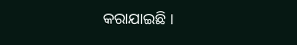କରାଯାଇଛି ।